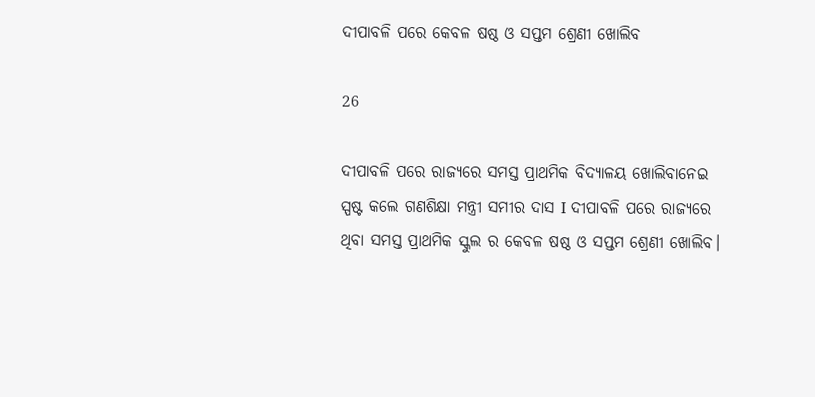ଦୀପାବଳି ପରେ କେବଳ ଷଷ୍ଠ ଓ ସପ୍ତମ ଶ୍ରେଣୀ ଖୋଲିବ

26

ଦୀପାବଳି ପରେ ରାଜ୍ୟରେ ସମସ୍ତ ପ୍ରାଥମିକ ବିଦ୍ୟାଳୟ ଖୋଲିବାନେଇ ସ୍ପଷ୍ଟ କଲେ ଗଣଶିକ୍ଷା ମନ୍ତ୍ରୀ ସମୀର ଦାସ I ଦୀପାବଳି ପରେ ରାଜ୍ୟରେ ଥିବା ସମସ୍ତ ପ୍ରାଥମିକ ସ୍କୁଲ ର କେବଳ ଷଷ୍ଠ ଓ ସପ୍ତମ ଶ୍ରେଣୀ ଖୋଲିବ।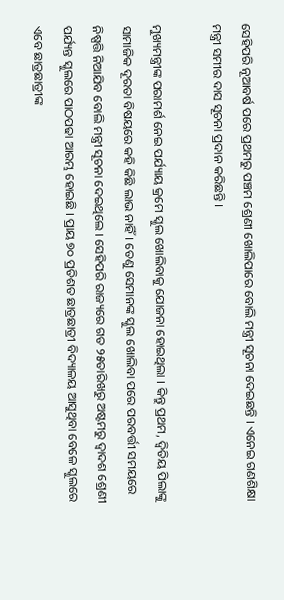ସେହିପରି ନୂଆବର୍ଷ ପରେ ପ୍ରଥମରୁ ପଞ୍ଚମ ଶ୍ରେଣୀ ଖୋଲିପାରେ ବୋଲି ମନ୍ତ୍ରୀ ସୂଚନା ଦେଇଛନ୍ତି । ଏନେଇ ଗଣଶିକ୍ଷା ମନ୍ତ୍ରୀ ସମୀର ଦାସ ସୂଚନା ପ୍ରଦାନ କରିଛନ୍ତି ।

ମୁଖ୍ୟମନ୍ତ୍ରୀଙ୍କ ପରାମର୍ଶ ନେଇ ପର୍ଯ୍ୟାୟ କ୍ରମେ ସ୍କୁଲ ଖୋଲିବାକୁ ଯୋଜନା ହୋଇଥିଲା । କିନ୍ତୁ ପ୍ରଥମ, ଦ୍ୱିତିୟ ପିଲାଙ୍କୁ ସାମାଜିକ ଦୂରତା ବିଷୟରେ କହି କିଛି ଲାଭ ନାହିଁ। ତେଣୁ ସେମାନଙ୍କ ସ୍କୁଲ ଖୋଲିବା ପରେ ପରବର୍ତ୍ତୀ ସମୟରେ ନିଷ୍ପତ୍ତି ନିଆଯିବ ବୋଲି ମନ୍ତ୍ରୀ ସୂଚନା ଦେଇଥିଲେ । ସେହିପରି ରାଜ୍ୟରେ ଗତ ୨୫ତାରିଖରୁ ଅଷ୍ଟମରୁ ଦ୍ବାଦଶ ଶ୍ରେଣୀ ପର୍ଯ୍ୟନ୍ତ ସ୍କୁଲରେ ପାଠପଢା ଆରମ୍ଭ ହୋଇଛି । ପ୍ରାୟ ୭୦ ପ୍ରତିଶତ ଛାତ୍ରଛାତ୍ରୀ ବିଦ୍ୟାଳୟ ଆସୁଥିବା ବେଳେ ସ୍କୁଲରେ ଏବେ ଛାତ୍ରଛାତ୍ରୀଙ୍କ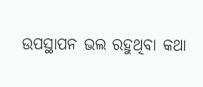ଉପସ୍ଥାପନ ଭଲ ରହୁଥିବା କଥା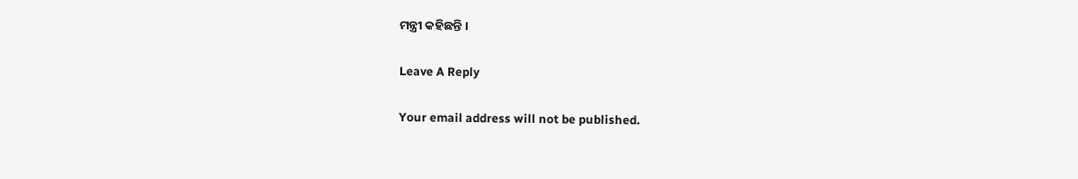ମନ୍ତ୍ରୀ କହିଛନ୍ତି ।

Leave A Reply

Your email address will not be published.